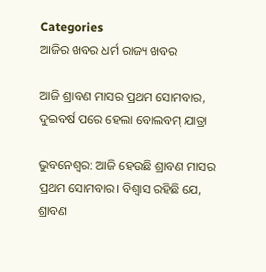Categories
ଆଜିର ଖବର ଧର୍ମ ରାଜ୍ୟ ଖବର

ଆଜି ଶ୍ରାବଣ ମାସର ପ୍ରଥମ ସୋମବାର, ଦୁଇବର୍ଷ ପରେ ହେଲା ବୋଲବମ୍ ଯାତ୍ରା

ଭୁବନେଶ୍ବର: ଆଜି ହେଉଛି ଶ୍ରାବଣ ମାସର ପ୍ରଥମ ସୋମବାର। ବିଶ୍ବାସ ରହିଛି ଯେ, ଶ୍ରାବଣ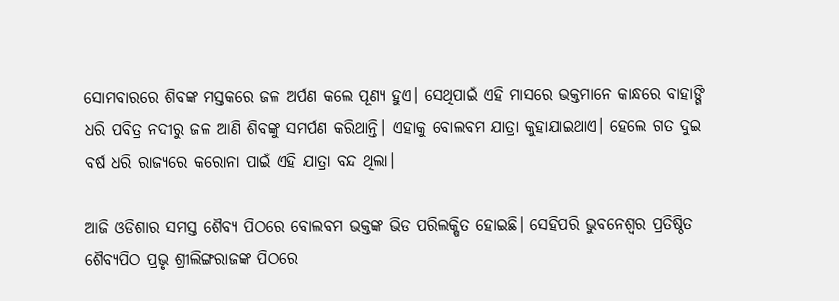ସୋମବାରରେ ଶିବଙ୍କ ମସ୍ତକରେ ଜଳ ଅର୍ପଣ କଲେ ପୂଣ୍ୟ ହୁଏ। ସେଥିପାଇଁ ଏହି ମାସରେ ଭକ୍ତମାନେ କାନ୍ଧରେ ବାହାଙ୍ଗି ଧରି ପବିତ୍ର ନଦୀରୁ ଜଳ ଆଣି ଶିବଙ୍କୁ ସମର୍ପଣ କରିଥାନ୍ତି। ଏହାକୁ ବୋଲବମ ଯାତ୍ରା କୁହାଯାଇଥାଏ। ହେଲେ ଗତ ଦୁଇ ବର୍ଷ ଧରି ରାଜ୍ୟରେ କରୋନା ପାଇଁ ଏହି ଯାତ୍ରା ବନ୍ଦ ଥିଲା।

ଆଜି ଓଡିଶାର ସମସ୍ତ ଶୈବ୍ୟ ପିଠରେ ବୋଲବମ ଭକ୍ତଙ୍କ ଭିଡ ପରିଲକ୍ଷିତ ହୋଇଛି। ସେହିପରି ଭୁବନେଶ୍ବର ପ୍ରତିଷ୍ଠିତ ଶୈବ୍ୟପିଠ ପ୍ରଭୃ ଶ୍ରୀଲିଙ୍ଗରାଜଙ୍କ ପିଠରେ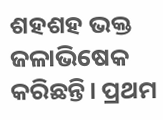ଶହଶହ ଭକ୍ତ ଜଳାଭିଷେକ କରିଛନ୍ତି। ପ୍ରଥମ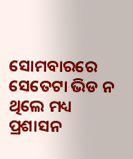ସୋମବାରରେ ସେତେଟା ଭିଡ ନ ଥିଲେ ମଧ୍ୟ ପ୍ରଶାସନ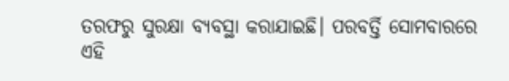ତରଫରୁ ସୁରକ୍ଷା ବ୍ୟବସ୍ଥା କରାଯାଇଛି। ପରବର୍ତ୍ତି ସୋମବାରରେ ଏହି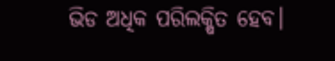ଭିଡ ଅଧିକ ପରିଲକ୍ଷିତ ହେବ।